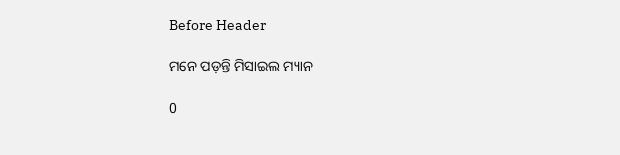Before Header

ମନେ ପଡ଼ନ୍ତି ମିସାଇଲ ମ୍ୟାନ

0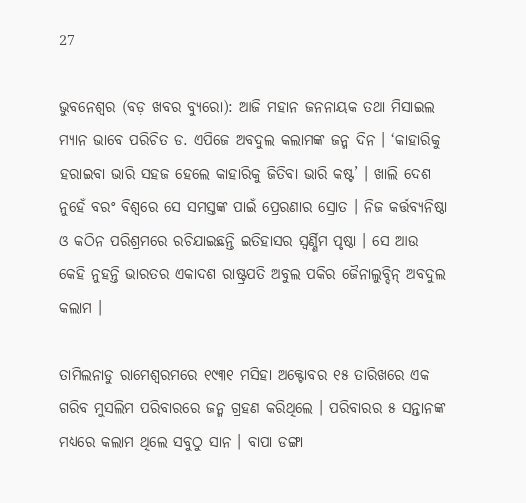27

ଭୁବନେଶ୍ୱର (ବଡ଼ ଖବର ବ୍ୟୁରୋ): ଆଜି ମହାନ ଜନନାୟକ ତଥା ମିସାଇଲ ମ୍ୟାନ ଭାବେ ପରିଚିତ ଡ. ଏପିଜେ ଅବଦୁଲ କଲାମଙ୍କ ଜନ୍ମ ଦିନ । ‘କାହାରିକୁ ହରାଇବା ଭାରି ସହଜ ହେଲେ କାହାରିକୁ ଜିତିବା ଭାରି କଷ୍ଟ’ । ଖାଲି ଦେଶ ନୁହେଁ ବରଂ ବିଶ୍ୱରେ ସେ ସମସ୍ତଙ୍କ ପାଇଁ ପ୍ରେରଣାର ସ୍ରୋତ । ନିଜ କର୍ତ୍ତବ୍ୟନିଷ୍ଠା ଓ କଠିନ ପରିଶ୍ରମରେ ରଚିଯାଇଛନ୍ତି ଇତିହାସର ସ୍ୱର୍ଣ୍ଣିମ ପୃଷ୍ଠା । ସେ ଆଉ କେହି ନୁହନ୍ତି ଭାରତର ଏକାଦଶ ରାଷ୍ଟ୍ରପତି ଅବୁଲ ପକିର ଜୈନାଲୁବ୍ଦିନ୍ ଅବଦୁଲ କଲାମ ।

ତାମିଲନାଡୁ ରାମେଶ୍ୱରମରେ ୧୯୩୧ ମସିହା ଅକ୍ଟୋବର ୧୫ ତାରିଖରେ ଏକ ଗରିବ ମୁସଲିମ ପରିବାରରେ ଜନ୍ମ ଗ୍ରହଣ କରିଥିଲେ । ପରିବାରର ୫ ସନ୍ତାନଙ୍କ ମଧ୍ୟରେ କଲାମ ଥିଲେ ସବୁଠୁ ସାନ । ବାପା ଡଙ୍ଗା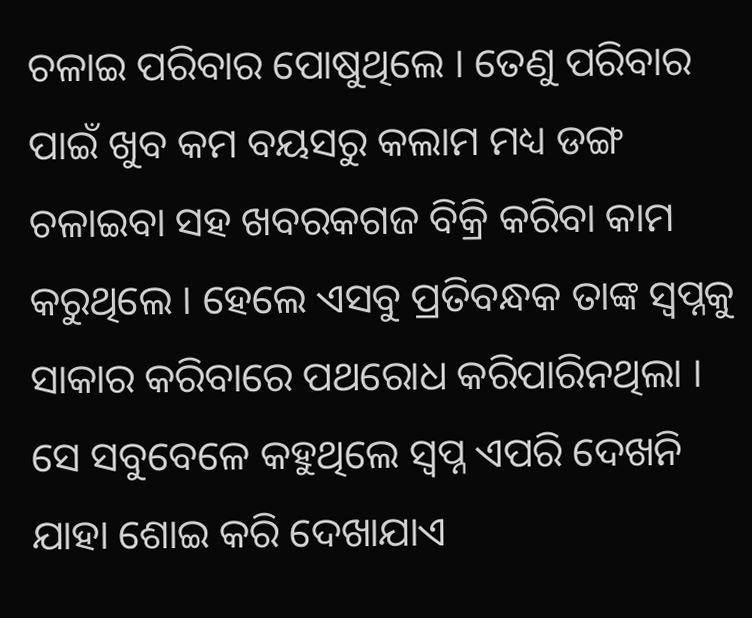ଚଳାଇ ପରିବାର ପୋଷୁଥିଲେ । ତେଣୁ ପରିବାର ପାଇଁ ଖୁବ କମ ବୟସରୁ କଲାମ ମଧ୍ୟ ଡଙ୍ଗ ଚଳାଇବା ସହ ଖବରକଗଜ ବିକ୍ରି କରିବା କାମ କରୁଥିଲେ । ହେଲେ ଏସବୁ ପ୍ରତିବନ୍ଧକ ତାଙ୍କ ସ୍ୱପ୍ନକୁ ସାକାର କରିବାରେ ପଥରୋଧ କରିପାରିନଥିଲା । ସେ ସବୁବେଳେ କହୁଥିଲେ ସ୍ୱପ୍ନ ଏପରି ଦେଖନି ଯାହା ଶୋଇ କରି ଦେଖାଯାଏ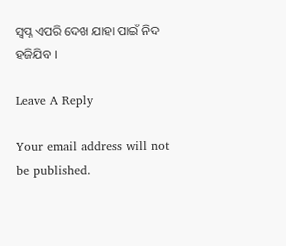ସ୍ୱପ୍ନ ଏପରି ଦେଖ ଯାହା ପାଇଁ ନିଦ ହଜିଯିବ ।

Leave A Reply

Your email address will not be published.